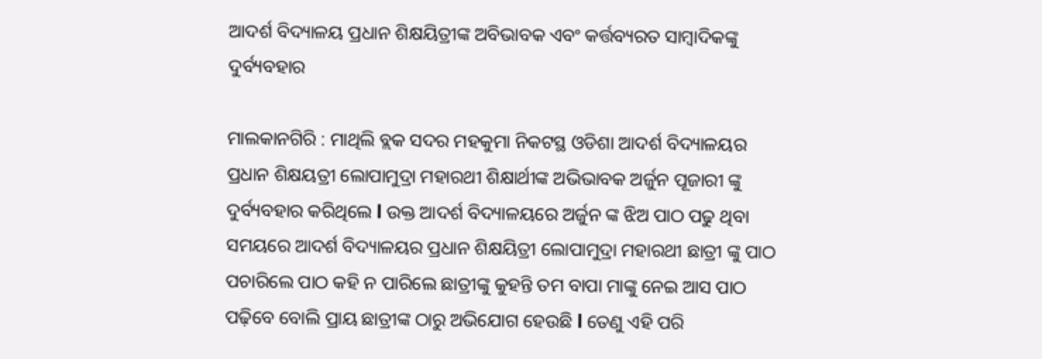ଆଦର୍ଶ ବିଦ୍ୟାଳୟ ପ୍ରଧାନ ଶିକ୍ଷୟିତ୍ରୀଙ୍କ ଅବିଭାବକ ଏବଂ କର୍ତ୍ତବ୍ୟରତ ସାମ୍ବାଦିକଙ୍କୁ ଦୁର୍ବ୍ୟବହାର

ମାଲକାନଗିରି : ମାଥିଲି ବ୍ଲକ ସଦର ମହକୁମା ନିକଟସ୍ଥ ଓଡିଶା ଆଦର୍ଶ ବିଦ୍ୟାଳୟର ପ୍ରଧାନ ଶିକ୍ଷୟତ୍ରୀ ଲୋପାମୁଦ୍ରା ମହାରଥୀ ଶିକ୍ଷାର୍ଥୀଙ୍କ ଅଭିଭାବକ ଅର୍ଜୁନ ପୂଜାରୀ ଙ୍କୁ ଦୁର୍ବ୍ୟବହାର କରିଥିଲେ l ଉକ୍ତ ଆଦର୍ଶ ବିଦ୍ୟାଳୟରେ ଅର୍ଜୁନ ଙ୍କ ଝିଅ ପାଠ ପଢୁ ଥିବା ସମୟରେ ଆଦର୍ଶ ବିଦ୍ୟାଳୟର ପ୍ରଧାନ ଶିକ୍ଷୟିତ୍ରୀ ଲୋପାମୁଦ୍ରା ମହାରଥୀ ଛାତ୍ରୀ ଙ୍କୁ ପାଠ ପଚାରିଲେ ପାଠ କହି ନ ପାରିଲେ ଛାତ୍ରୀଙ୍କୁ କୁହନ୍ତି ତମ ବାପା ମାଙ୍କୁ ନେଇ ଆସ ପାଠ ପଢ଼ିବେ ବୋଲି ପ୍ରାୟ ଛାତ୍ରୀଙ୍କ ଠାରୁ ଅଭିଯୋଗ ହେଉଛି l ତେଣୁ ଏହି ପରି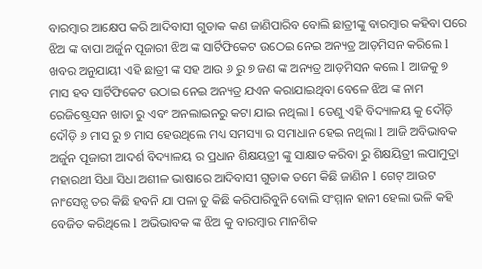ବାରମ୍ବାର ଆକ୍ଷେପ କରି ଆଦିବାସୀ ଗୁଡାକ କଣ ଜାଣିପାରିବ ବୋଲି ଛାତ୍ରୀଙ୍କୁ ବାରମ୍ବାର କହିବା ପରେ ଝିଅ ଙ୍କ ବାପା ଅର୍ଜୁନ ପୂଜାରୀ ଝିଅ ଙ୍କ ସାର୍ଟିଫିକେଟ ଉଠେଇ ନେଇ ଅନ୍ୟତ୍ର ଆଡ଼ମିସନ କରିଲେ l ଖବର ଅନୁଯାୟୀ ଏହି ଛାତ୍ରୀ ଙ୍କ ସହ ଆଉ ୬ ରୁ ୭ ଜଣ ଙ୍କ ଅନ୍ୟତ୍ର ଆଡ଼ମିସନ କଲେ l ଆଜକୁ ୭ ମାସ ହବ ସାର୍ଟିଫିକେଟ ଉଠାଇ ନେଇ ଅନ୍ୟତ୍ର ଯଏନ କରାଯାଇଥିବା ବେଳେ ଝିଅ ଙ୍କ ନାମ ରେଜିଷ୍ଟ୍ରେସନ ଖାତା ରୁ ଏବଂ ଅନଲାଇନରୁ କଟା ଯାଇ ନଥିଲା l ତେଣୁ ଏହି ବିଦ୍ୟାଳୟ କୁ ଦୌଡ଼ି ଦୌଡ଼ି ୬ ମାସ ରୁ ୭ ମାସ ହେଉଥିଲେ ମଧ୍ୟ ସମସ୍ୟା ର ସମାଧାନ ହେଇ ନଥିଲା l ଆଜି ଅବିଭାବକ ଅର୍ଜୁନ ପୂଜାରୀ ଆଦର୍ଶ ବିଦ୍ୟାଳୟ ର ପ୍ରଧାନ ଶିକ୍ଷୟତ୍ରୀ ଙ୍କୁ ସାକ୍ଷାତ କରିବା ରୁ ଶିକ୍ଷୟିତ୍ରୀ ଲପାମୁଦ୍ରା ମହାରଥୀ ସିଧା ସିଧା ଅଶୀଳ ଭାଷାରେ ଆଦିବାସୀ ଗୁଡାକ ତମେ କିଛି ଜାଣିନ l ଗେଟ୍ ଆଉଟ ନାଂସେନ୍ସ ତର କିଛି ହବନି ଯା ପଳା ତୁ କିଛି କରିପାରିବୁନି ବୋଲି ସଂମ୍ମାନ ହାନୀ ହେଲା ଭଳି କହି ବେଜିତ କରିଥିଲେ l ଅଭିଭାବକ ଙ୍କ ଝିଅ କୁ ବାରମ୍ବାର ମାନଶିକ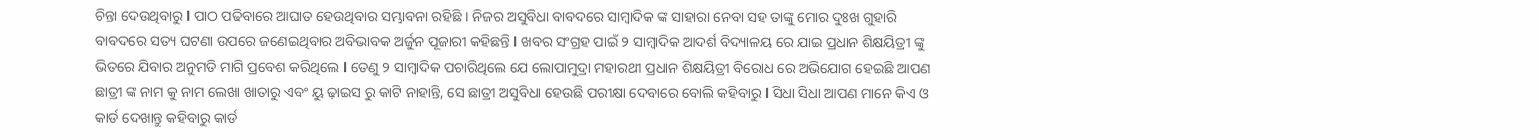ଚିନ୍ତା ଦେଉଥିବାରୁ l ପାଠ ପଢିବାରେ ଆଘାତ ହେଉଥିବାର ସମ୍ଭାବନା ରହିଛି । ନିଜର ଅସୁବିଧା ବାବଦରେ ସାମ୍ବାଦିକ ଙ୍କ ସାହାରା ନେବା ସହ ତାଙ୍କୁ ମୋର ଦୁଃଖ ଗୁହାରି ବାବଦରେ ସତ୍ୟ ଘଟଣା ଉପରେ ଜଣେଇଥିବାର ଅବିଭାବକ ଅର୍ଜୁନ ପୂଜାରୀ କହିଛନ୍ତି l ଖବର ସଂଗ୍ରହ ପାଇଁ ୨ ସାମ୍ବାଦିକ ଆଦର୍ଶ ବିଦ୍ୟାଳୟ ରେ ଯାଇ ପ୍ରଧାନ ଶିକ୍ଷୟିତ୍ରୀ ଙ୍କୁ ଭିତରେ ଯିବାର ଅନୁମତି ମାଗି ପ୍ରବେଶ କରିଥିଲେ l ତେଣୁ ୨ ସାମ୍ବାଦିକ ପଚାରିଥିଲେ ଯେ ଲୋପାମୁଦ୍ରା ମହାରଥୀ ପ୍ରଧାନ ଶିକ୍ଷୟିତ୍ରୀ ବିରୋଧ ରେ ଅଭିଯୋଗ ହେଇଛି ଆପଣ ଛାତ୍ରୀ ଙ୍କ ନାମ କୁ ନାମ ଲେଖା ଖାତାରୁ ଏବଂ ୟୁ ଢ଼ାଇସ ରୁ କାଟି ନାହାନ୍ତି, ସେ ଛାତ୍ରୀ ଅସୁବିଧା ହେଉଛି ପରୀକ୍ଷା ଦେବାରେ ବୋଲି କହିବାରୁ l ସିଧା ସିଧା ଆପଣ ମାନେ କିଏ ଓ କାର୍ଡ ଦେଖାନ୍ତୁ କହିବାରୁ କାର୍ଡ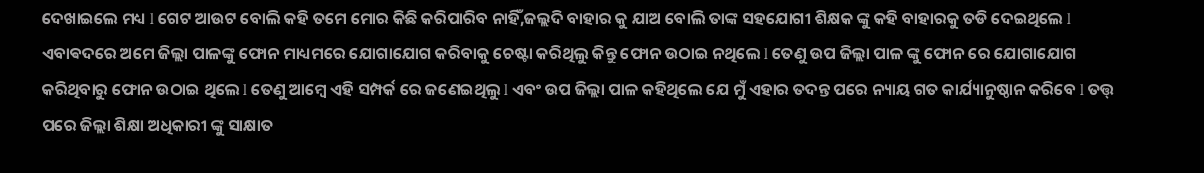ଦେଖାଇଲେ ମଧ୍ୟ l ଗେଟ ଆଉଟ ବୋଲି କହି ତମେ ମୋର କିଛି କରିପାରିବ ନାହିଁ,ଜଲ୍ଲଦି ବାହାର କୁ ଯାଅ ବୋଲି ତାଙ୍କ ସହଯୋଗୀ ଶିକ୍ଷକ ଙ୍କୁ କହି ବାହାରକୁ ତଡି ଦେଇଥିଲେ l ଏବାଵଦରେ ଅମେ ଜିଲ୍ଲା ପାଳଙ୍କୁ ଫୋନ ମାଧ୍ୟମରେ ଯୋଗାଯୋଗ କରିବାକୁ ଚେଷ୍ଟା କରିଥିଲୁ କିନ୍ତୁ ଫୋନ ଉଠାଇ ନଥିଲେ l ତେଣୁ ଉପ ଜିଲ୍ଲା ପାଳ ଙ୍କୁ ଫୋନ ରେ ଯୋଗାଯୋଗ କରିଥିବାରୁ ଫୋନ ଉଠାଇ ଥିଲେ l ତେଣୁ ଆମ୍ବେ ଏହି ସମ୍ପର୍କ ରେ ଜଣେଇଥିଲୁ l ଏବଂ ଉପ ଜିଲ୍ଲା ପାଳ କହିଥିଲେ ଯେ ମୁଁ ଏହାର ତଦନ୍ତ ପରେ ନ୍ୟାୟ ଗତ କାର୍ଯ୍ୟାନୁଷ୍ଠାନ କରିବେ l ତତ୍ତ୍ ପରେ ଜିଲ୍ଲା ଶିକ୍ଷା ଅଧିକାରୀ ଙ୍କୁ ସାକ୍ଷାତ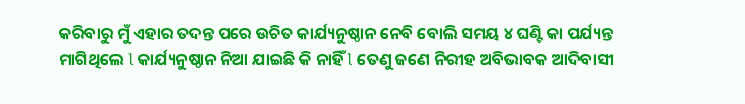କରିବାରୁ ମୁଁ ଏହାର ତଦନ୍ତ ପରେ ଉଚିତ କାର୍ଯ୍ୟନୁଷ୍ଠାନ ନେବି ବୋଲି ସମୟ ୪ ଘଣ୍ଟି କା ପର୍ଯ୍ୟନ୍ତ ମାଗିଥିଲେ l କାର୍ଯ୍ୟନୁଷ୍ଠାନ ନିଆ ଯାଇଛି କି ନାହିଁ l ତେଣୁ ଜଣେ ନିରୀହ ଅବିଭାବକ ଆଦିବାସୀ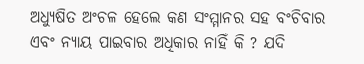ଅଧ୍ୟୁଷିତ ଅଂଚଳ ହେଲେ କଣ ସଂମ୍ମାନର ସହ ବଂଚିବାର ଏବଂ ନ୍ୟାୟ ପାଇବାର ଅଧିକାର ନାହିଁ କି ? ଯଦି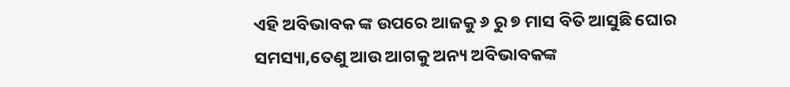ଏହି ଅବିଭାବକ ଙ୍କ ଉପରେ ଆଜକୁ ୬ ରୁ ୭ ମାସ ବିତି ଆସୁଛି ଘୋର ସମସ୍ୟା,ତେଣୁ ଆଉ ଆଗକୁ ଅନ୍ୟ ଅବିଭାବକଙ୍କ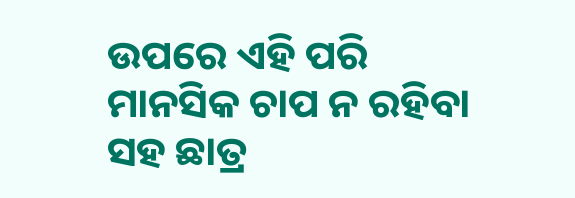ଉପରେ ଏହି ପରି ମାନସିକ ଚାପ ନ ରହିବା ସହ ଛାତ୍ର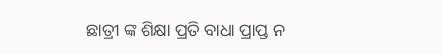ଛାତ୍ରୀ ଙ୍କ ଶିକ୍ଷା ପ୍ରତି ବାଧା ପ୍ରାପ୍ତ ନ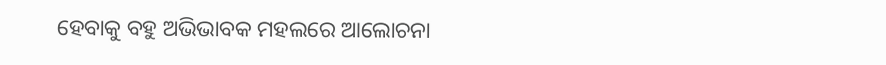ହେବାକୁ ବହୁ ଅଭିଭାବକ ମହଲରେ ଆଲୋଚନା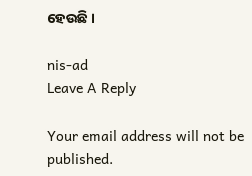ହେଉଛି ।

nis-ad
Leave A Reply

Your email address will not be published.